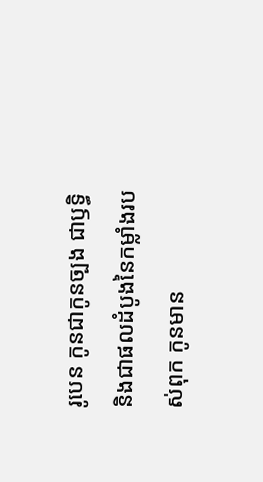រូបេន កូនជាកូនច្បង ជាឫទ្ធិ និងជាផលដំបូងនៃកម្លាំងរបស់ពុក កូនមាន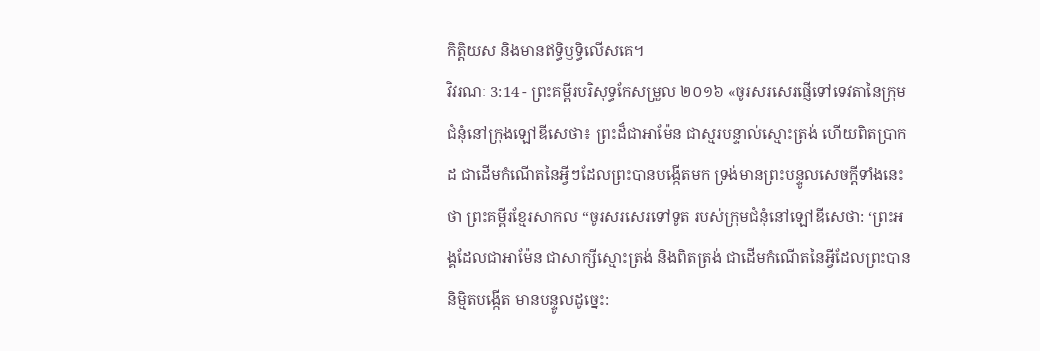កិត្តិយស និងមានឥទ្ធិឫទ្ធិលើសគេ។
វិវរណៈ 3:14 - ព្រះគម្ពីរបរិសុទ្ធកែសម្រួល ២០១៦ «ចូរសរសេរផ្ញើទៅទេវតានៃក្រុមជំនុំនៅក្រុងឡៅឌីសេថា៖ ព្រះដ៏ជាអាម៉ែន ជាស្មរបន្ទាល់ស្មោះត្រង់ ហើយពិតប្រាកដ ជាដើមកំណើតនៃអ្វីៗដែលព្រះបានបង្កើតមក ទ្រង់មានព្រះបន្ទូលសេចក្ដីទាំងនេះថា ព្រះគម្ពីរខ្មែរសាកល “ចូរសរសេរទៅទូត របស់ក្រុមជំនុំនៅឡៅឌីសេថា: ‘ព្រះអង្គដែលជាអាម៉ែន ជាសាក្សីស្មោះត្រង់ និងពិតត្រង់ ជាដើមកំណើតនៃអ្វីដែលព្រះបាននិម្មិតបង្កើត មានបន្ទូលដូច្នេះ: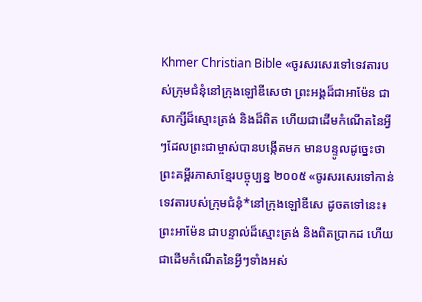Khmer Christian Bible «ចូរសរសេរទៅទេវតារបស់ក្រុមជំនុំនៅក្រុងឡៅឌីសេថា ព្រះអង្គដ៏ជាអាម៉ែន ជាសាក្សីដ៏ស្មោះត្រង់ និងដ៏ពិត ហើយជាដើមកំណើតនៃអ្វីៗដែលព្រះជាម្ចាស់បានបង្កើតមក មានបន្ទូលដូច្នេះថា ព្រះគម្ពីរភាសាខ្មែរបច្ចុប្បន្ន ២០០៥ «ចូរសរសេរទៅកាន់ទេវតារបស់ក្រុមជំនុំ*នៅក្រុងឡៅឌីសេ ដូចតទៅនេះ៖ ព្រះអាម៉ែន ជាបន្ទាល់ដ៏ស្មោះត្រង់ និងពិតប្រាកដ ហើយជាដើមកំណើតនៃអ្វីៗទាំងអស់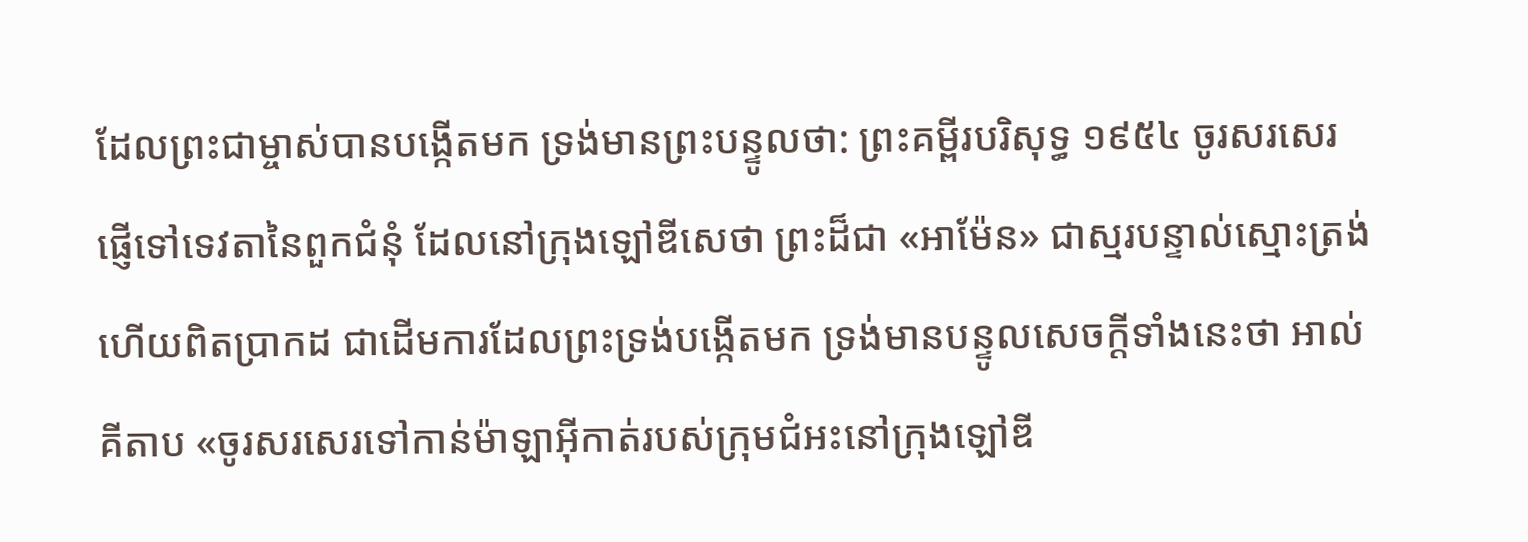ដែលព្រះជាម្ចាស់បានបង្កើតមក ទ្រង់មានព្រះបន្ទូលថា: ព្រះគម្ពីរបរិសុទ្ធ ១៩៥៤ ចូរសរសេរផ្ញើទៅទេវតានៃពួកជំនុំ ដែលនៅក្រុងឡៅឌីសេថា ព្រះដ៏ជា «អាម៉ែន» ជាស្មរបន្ទាល់ស្មោះត្រង់ ហើយពិតប្រាកដ ជាដើមការដែលព្រះទ្រង់បង្កើតមក ទ្រង់មានបន្ទូលសេចក្ដីទាំងនេះថា អាល់គីតាប «ចូរសរសេរទៅកាន់ម៉ាឡាអ៊ីកាត់របស់ក្រុមជំអះនៅក្រុងឡៅឌី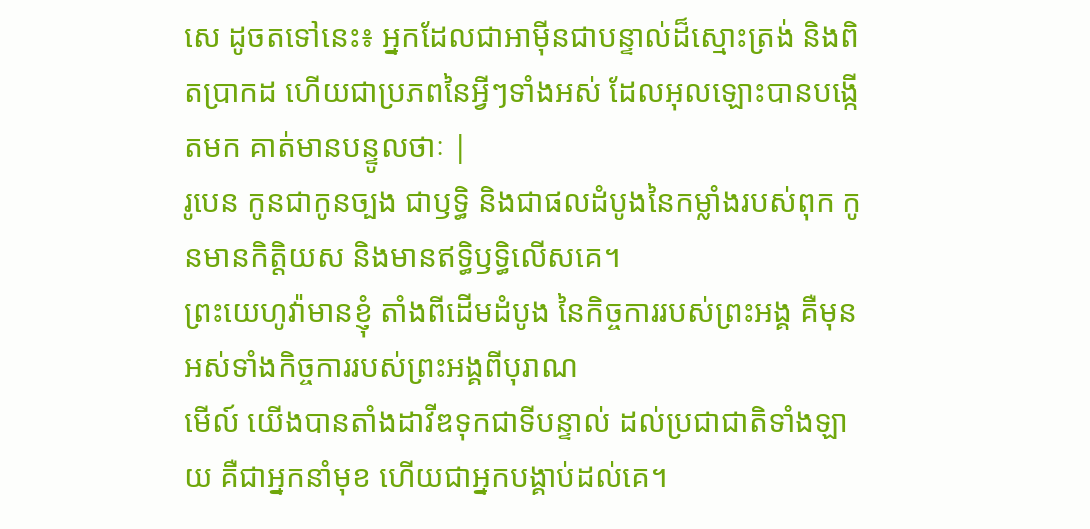សេ ដូចតទៅនេះ៖ អ្នកដែលជាអាម៉ីនជាបន្ទាល់ដ៏ស្មោះត្រង់ និងពិតប្រាកដ ហើយជាប្រភពនៃអ្វីៗទាំងអស់ ដែលអុលឡោះបានបង្កើតមក គាត់មានបន្ទូលថាៈ |
រូបេន កូនជាកូនច្បង ជាឫទ្ធិ និងជាផលដំបូងនៃកម្លាំងរបស់ពុក កូនមានកិត្តិយស និងមានឥទ្ធិឫទ្ធិលើសគេ។
ព្រះយេហូវ៉ាមានខ្ញុំ តាំងពីដើមដំបូង នៃកិច្ចការរបស់ព្រះអង្គ គឺមុនអស់ទាំងកិច្ចការរបស់ព្រះអង្គពីបុរាណ
មើល៍ យើងបានតាំងដាវីឌទុកជាទីបន្ទាល់ ដល់ប្រជាជាតិទាំងឡាយ គឺជាអ្នកនាំមុខ ហើយជាអ្នកបង្គាប់ដល់គេ។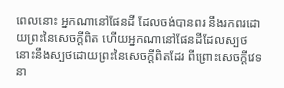ពេលនោះ អ្នកណានៅផែនដី ដែលចង់បានពរ នឹងរកពរដោយព្រះនៃសេចក្ដីពិត ហើយអ្នកណានៅផែនដីដែលស្បថ នោះនឹងស្បថដោយព្រះនៃសេចក្ដីពិតដែរ ពីព្រោះសេចក្ដីវេទនា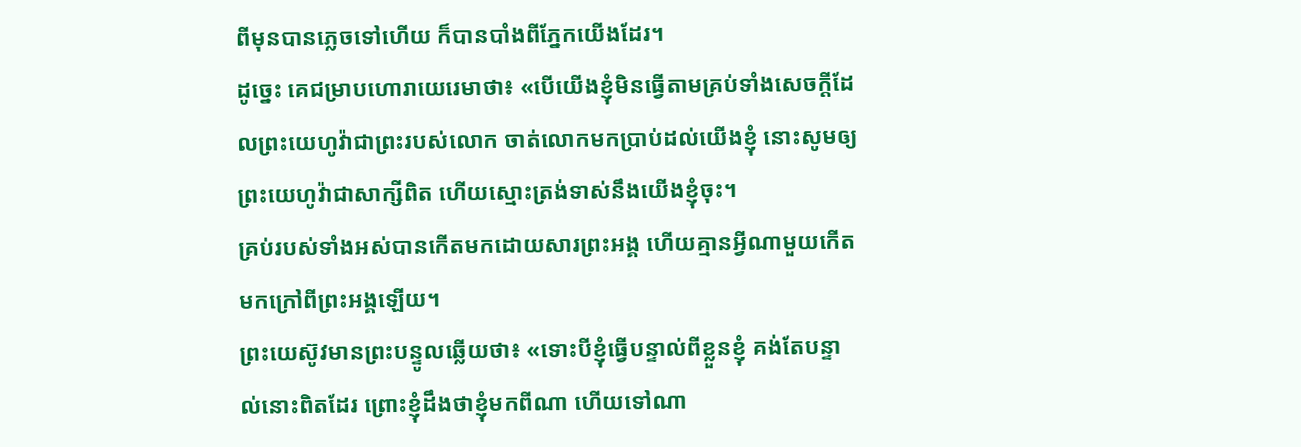ពីមុនបានភ្លេចទៅហើយ ក៏បានបាំងពីភ្នែកយើងដែរ។
ដូច្នេះ គេជម្រាបហោរាយេរេមាថា៖ «បើយើងខ្ញុំមិនធ្វើតាមគ្រប់ទាំងសេចក្ដីដែលព្រះយេហូវ៉ាជាព្រះរបស់លោក ចាត់លោកមកប្រាប់ដល់យើងខ្ញុំ នោះសូមឲ្យព្រះយេហូវ៉ាជាសាក្សីពិត ហើយស្មោះត្រង់ទាស់នឹងយើងខ្ញុំចុះ។
គ្រប់របស់ទាំងអស់បានកើតមកដោយសារព្រះអង្គ ហើយគ្មានអ្វីណាមួយកើតមកក្រៅពីព្រះអង្គឡើយ។
ព្រះយេស៊ូវមានព្រះបន្ទូលឆ្លើយថា៖ «ទោះបីខ្ញុំធ្វើបន្ទាល់ពីខ្លួនខ្ញុំ គង់តែបន្ទាល់នោះពិតដែរ ព្រោះខ្ញុំដឹងថាខ្ញុំមកពីណា ហើយទៅណា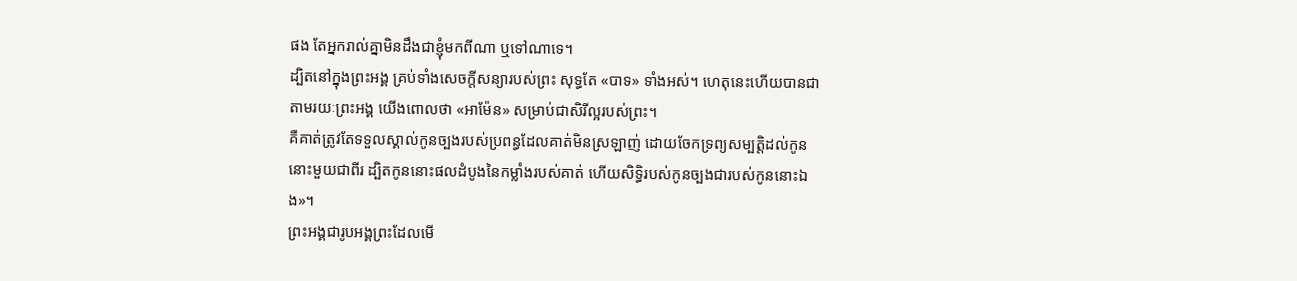ផង តែអ្នករាល់គ្នាមិនដឹងជាខ្ញុំមកពីណា ឬទៅណាទេ។
ដ្បិតនៅក្នុងព្រះអង្គ គ្រប់ទាំងសេចក្តីសន្យារបស់ព្រះ សុទ្ធតែ «បាទ» ទាំងអស់។ ហេតុនេះហើយបានជាតាមរយៈព្រះអង្គ យើងពោលថា «អាម៉ែន» សម្រាប់ជាសិរីល្អរបស់ព្រះ។
គឺគាត់ត្រូវតែទទួលស្គាល់កូនច្បងរបស់ប្រពន្ធដែលគាត់មិនស្រឡាញ់ ដោយចែកទ្រព្យសម្បត្តិដល់កូននោះមួយជាពីរ ដ្បិតកូននោះផលដំបូងនៃកម្លាំងរបស់គាត់ ហើយសិទ្ធិរបស់កូនច្បងជារបស់កូននោះឯង»។
ព្រះអង្គជារូបអង្គព្រះដែលមើ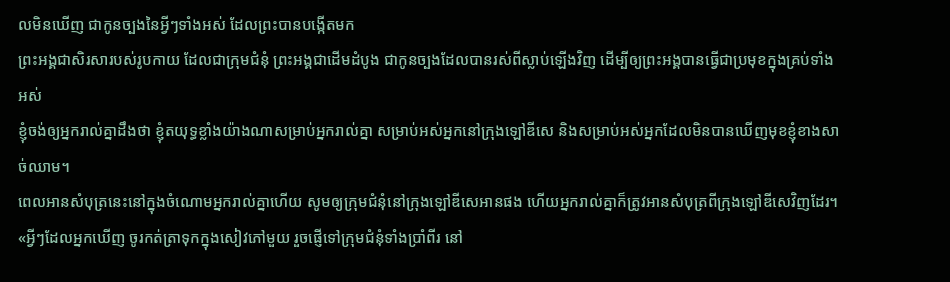លមិនឃើញ ជាកូនច្បងនៃអ្វីៗទាំងអស់ ដែលព្រះបានបង្កើតមក
ព្រះអង្គជាសិរសារបស់រូបកាយ ដែលជាក្រុមជំនុំ ព្រះអង្គជាដើមដំបូង ជាកូនច្បងដែលបានរស់ពីស្លាប់ឡើងវិញ ដើម្បីឲ្យព្រះអង្គបានធ្វើជាប្រមុខក្នុងគ្រប់ទាំងអស់
ខ្ញុំចង់ឲ្យអ្នករាល់គ្នាដឹងថា ខ្ញុំតយុទ្ធខ្លាំងយ៉ាងណាសម្រាប់អ្នករាល់គ្នា សម្រាប់អស់អ្នកនៅក្រុងឡៅឌីសេ និងសម្រាប់អស់អ្នកដែលមិនបានឃើញមុខខ្ញុំខាងសាច់ឈាម។
ពេលអានសំបុត្រនេះនៅក្នុងចំណោមអ្នករាល់គ្នាហើយ សូមឲ្យក្រុមជំនុំនៅក្រុងឡៅឌីសេអានផង ហើយអ្នករាល់គ្នាក៏ត្រូវអានសំបុត្រពីក្រុងឡៅឌីសេវិញដែរ។
«អ្វីៗដែលអ្នកឃើញ ចូរកត់ត្រាទុកក្នុងសៀវភៅមួយ រួចផ្ញើទៅក្រុមជំនុំទាំងប្រាំពីរ នៅ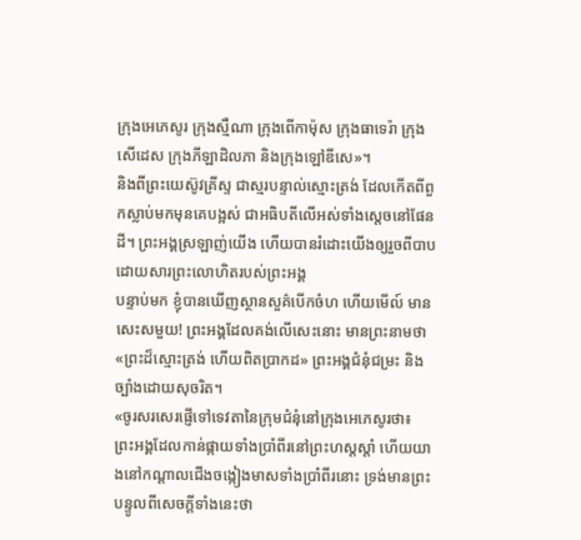ក្រុងអេភេសូរ ក្រុងស្មឺណា ក្រុងពើកាម៉ុស ក្រុងធាទេរ៉ា ក្រុងសើដេស ក្រុងភីឡាដិលភា និងក្រុងឡៅឌីសេ»។
និងពីព្រះយេស៊ូវគ្រីស្ទ ជាស្មរបន្ទាល់ស្មោះត្រង់ ដែលកើតពីពួកស្លាប់មកមុនគេបង្អស់ ជាអធិបតីលើអស់ទាំងស្តេចនៅផែនដី។ ព្រះអង្គស្រឡាញ់យើង ហើយបានរំដោះយើងឲ្យរួចពីបាប ដោយសារព្រះលោហិតរបស់ព្រះអង្គ
បន្ទាប់មក ខ្ញុំបានឃើញស្ថានសួគ៌បើកចំហ ហើយមើល៍ មានសេះសមួយ! ព្រះអង្គដែលគង់លើសេះនោះ មានព្រះនាមថា «ព្រះដ៏ស្មោះត្រង់ ហើយពិតប្រាកដ» ព្រះអង្គជំនុំជម្រះ និងច្បាំងដោយសុចរិត។
«ចូរសរសេរផ្ញើទៅទេវតានៃក្រុមជំនុំនៅក្រុងអេភេសូរថា៖ ព្រះអង្គដែលកាន់ផ្កាយទាំងប្រាំពីរនៅព្រះហស្តស្តាំ ហើយយាងនៅកណ្ដាលជើងចង្កៀងមាសទាំងប្រាំពីរនោះ ទ្រង់មានព្រះបន្ទូលពីសេចក្តីទាំងនេះថា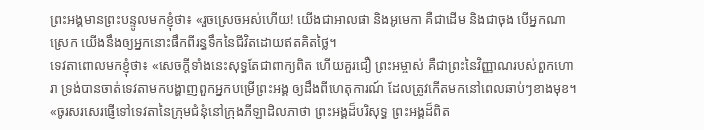ព្រះអង្គមានព្រះបន្ទូលមកខ្ញុំថា៖ «រួចស្រេចអស់ហើយ! យើងជាអាលផា និងអូមេកា គឺជាដើម និងជាចុង បើអ្នកណាស្រេក យើងនឹងឲ្យអ្នកនោះផឹកពីរន្ធទឹកនៃជីវិតដោយឥតគិតថ្លៃ។
ទេវតាពោលមកខ្ញុំថា៖ «សេចក្ដីទាំងនេះសុទ្ធតែជាពាក្យពិត ហើយគួរជឿ ព្រះអម្ចាស់ គឺជាព្រះនៃវិញ្ញាណរបស់ពួកហោរា ទ្រង់បានចាត់ទេវតាមកបង្ហាញពួកអ្នកបម្រើព្រះអង្គ ឲ្យដឹងពីហេតុការណ៍ ដែលត្រូវកើតមកនៅពេលឆាប់ៗខាងមុខ។
«ចូរសរសេរផ្ញើទៅទេវតានៃក្រុមជំនុំនៅក្រុងភីឡាដិលភាថា ព្រះអង្គដ៏បរិសុទ្ធ ព្រះអង្គដ៏ពិត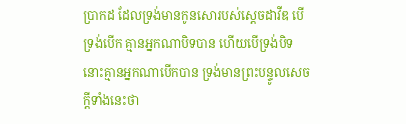ប្រាកដ ដែលទ្រង់មានកូនសោរបស់ស្តេចដាវីឌ បើទ្រង់បើក គ្មានអ្នកណាបិទបាន ហើយបើទ្រង់បិទ នោះគ្មានអ្នកណាបើកបាន ទ្រង់មានព្រះបន្ទូលសេចក្ដីទាំងនេះថា